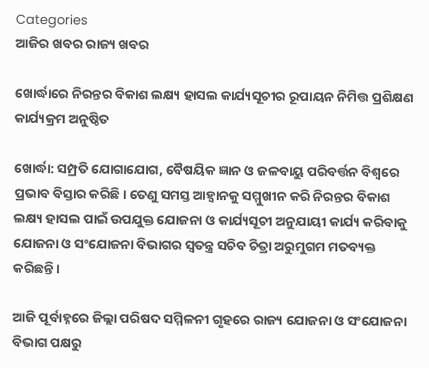Categories
ଆଜିର ଖବର ରାଜ୍ୟ ଖବର

ଖୋର୍ଦ୍ଧାରେ ନିରନ୍ତର ବିକାଶ ଲକ୍ଷ୍ୟ ହାସଲ କାର୍ଯ୍ୟସୂଚୀର ରୂପାୟନ ନିମିତ୍ତ ପ୍ରଶିକ୍ଷଣ କାର୍ଯ୍ୟକ୍ରମ ଅନୁଷ୍ଠିତ

ଖୋର୍ଦ୍ଧା: ସମ୍ପ୍ରତି ଯୋଗାଯୋଗ, ବୈଷୟିକ ଜ୍ଞାନ ଓ ଜଳବାୟୁ ପରିବର୍ତ୍ତନ ବିଶ୍ୱରେ ପ୍ରଭାବ ବିସ୍ତାର କରିଛି। ତେଣୁ ସମସ୍ତ ଆହ୍ବାନକୁ ସମ୍ମୁଖୀନ କରି ନିରନ୍ତର ବିକାଶ ଲକ୍ଷ୍ୟ ହାସଲ ପାଇଁ ଉପଯୁକ୍ତ ଯୋଜନା ଓ କାର୍ଯ୍ୟସୂଚୀ ଅନୁଯାୟୀ କାର୍ଯ୍ୟ କରିବାକୁ ଯୋଜନା ଓ ସଂଯୋଜନା ବିଭାଗର ସ୍ୱତନ୍ତ୍ର ସଚିବ ଚିତ୍ରା ଅରୁମୁଗମ ମତବ୍ୟକ୍ତ କରିଛନ୍ତି।

ଆଜି ପୂର୍ବାହ୍ନରେ ଜିଲ୍ଲା ପରିଷଦ ସମ୍ମିଳନୀ ଗୃହରେ ରାଜ୍ୟ ଯୋଜନା ଓ ସଂଯୋଜନା ବିଭାଗ ପକ୍ଷରୁ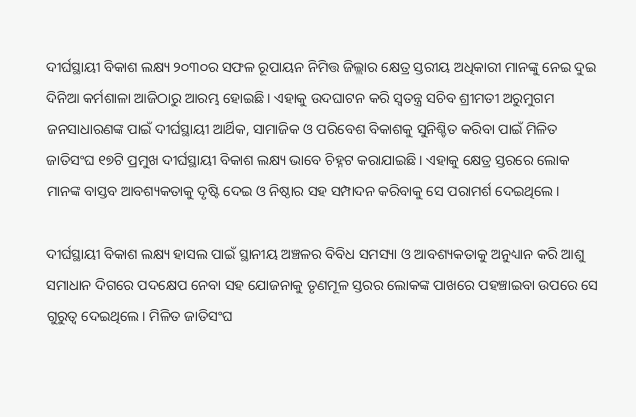ଦୀର୍ଘସ୍ଥାୟୀ ବିକାଶ ଲକ୍ଷ୍ୟ ୨୦୩୦ର ସଫଳ ରୂପାୟନ ନିମିତ୍ତ ଜିଲ୍ଲାର କ୍ଷେତ୍ର ସ୍ତରୀୟ ଅଧିକାରୀ ମାନଙ୍କୁ ନେଇ ଦୁଇ ଦିନିଆ କର୍ମଶାଳା ଆଜିଠାରୁ ଆରମ୍ଭ ହୋଇଛି। ଏହାକୁ ଉଦଘାଟନ କରି ସ୍ୱତନ୍ତ୍ର ସଚିବ ଶ୍ରୀମତୀ ଅରୁମୁଗମ ଜନସାଧାରଣଙ୍କ ପାଇଁ ଦୀର୍ଘସ୍ଥାୟୀ ଆର୍ଥିକ, ସାମାଜିକ ଓ ପରିବେଶ ବିକାଶକୁ ସୁନିଶ୍ଚିତ କରିବା ପାଇଁ ମିଳିତ ଜାତିସଂଘ ୧୭ଟି ପ୍ରମୁଖ ଦୀର୍ଘସ୍ଥାୟୀ ବିକାଶ ଲକ୍ଷ୍ୟ ଭାବେ ଚିହ୍ନଟ କରାଯାଇଛି। ଏହାକୁ କ୍ଷେତ୍ର ସ୍ତରରେ ଲୋକ ମାନଙ୍କ ବାସ୍ତବ ଆବଶ୍ୟକତାକୁ ଦୃଷ୍ଟି ଦେଇ ଓ ନିଷ୍ଠାର ସହ ସମ୍ପାଦନ କରିବାକୁ ସେ ପରାମର୍ଶ ଦେଇଥିଲେ।

ଦୀର୍ଘସ୍ଥାୟୀ ବିକାଶ ଲକ୍ଷ୍ୟ ହାସଲ ପାଇଁ ସ୍ଥାନୀୟ ଅଞ୍ଚଳର ବିବିଧ ସମସ୍ୟା ଓ ଆବଶ୍ୟକତାକୁ ଅନୁଧ୍ୟାନ କରି ଆଶୁ ସମାଧାନ ଦିଗରେ ପଦକ୍ଷେପ ନେବା ସହ ଯୋଜନାକୁ ତୃଣମୂଳ ସ୍ତରର ଲୋକଙ୍କ ପାଖରେ ପହଞ୍ଚାଇବା ଉପରେ ସେ ଗୁରୁତ୍ୱ ଦେଇଥିଲେ। ମିଳିତ ଜାତିସଂଘ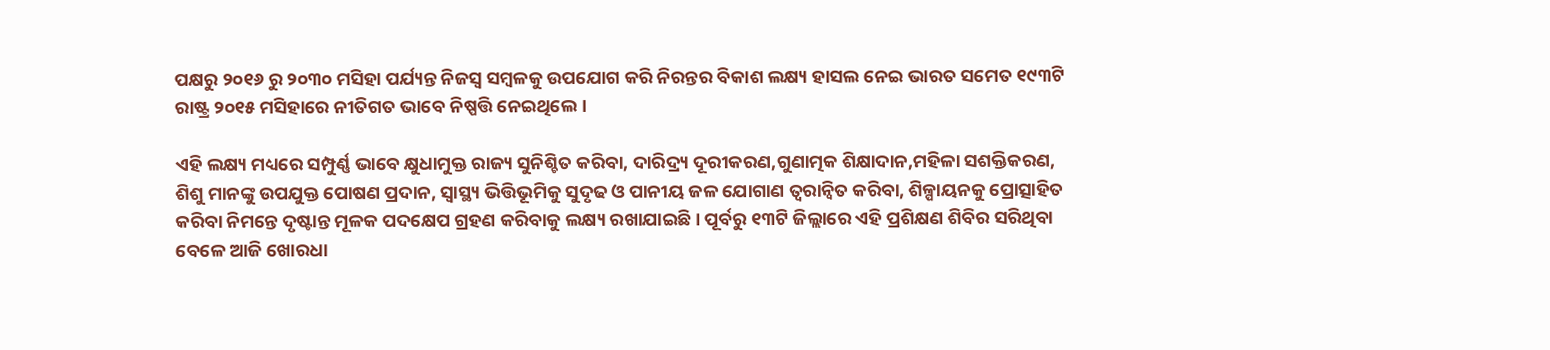ପକ୍ଷରୁ ୨୦୧୬ ରୁ ୨୦୩୦ ମସିହା ପର୍ଯ୍ୟନ୍ତ ନିଜସ୍ବ ସମ୍ବଳକୁ ଉପଯୋଗ କରି ନିରନ୍ତର ବିକାଶ ଲକ୍ଷ୍ୟ ହାସଲ ନେଇ ଭାରତ ସମେତ ୧୯୩ଟି ରାଷ୍ଟ୍ର ୨୦୧୫ ମସିହାରେ ନୀତିଗତ ଭାବେ ନିଷ୍ପତ୍ତି ନେଇଥିଲେ।

ଏହି ଲକ୍ଷ୍ୟ ମଧ୍ୟରେ ସମ୍ପୁର୍ଣ୍ଣ ଭାବେ କ୍ଷୁଧାମୁକ୍ତ ରାଜ୍ୟ ସୁନିଶ୍ଚିତ କରିବା, ଦାରିଦ୍ର୍ୟ ଦୂରୀକରଣ,ଗୁଣାତ୍ମକ ଶିକ୍ଷାଦାନ,ମହିଳା ସଶକ୍ତିକରଣ, ଶିଶୁ ମାନଙ୍କୁ ଉପଯୁକ୍ତ ପୋଷଣ ପ୍ରଦାନ, ସ୍ବାସ୍ଥ୍ୟ ଭିତ୍ତିଭୂମିକୁ ସୁଦୃଢ ଓ ପାନୀୟ ଜଳ ଯୋଗାଣ ତ୍ବରାନ୍ବିତ କରିବା, ଶିଳ୍ପାୟନକୁ ପ୍ରୋତ୍ସାହିତ କରିବା ନିମନ୍ତେ ଦୃଷ୍ଟାନ୍ତ ମୂଳକ ପଦକ୍ଷେପ ଗ୍ରହଣ କରିବାକୁ ଲକ୍ଷ୍ୟ ରଖାଯାଇଛି। ପୂର୍ବରୁ ୧୩ଟି ଜିଲ୍ଲାରେ ଏହି ପ୍ରଶିକ୍ଷଣ ଶିବିର ସରିଥିବା ବେଳେ ଆଜି ଖୋରଧା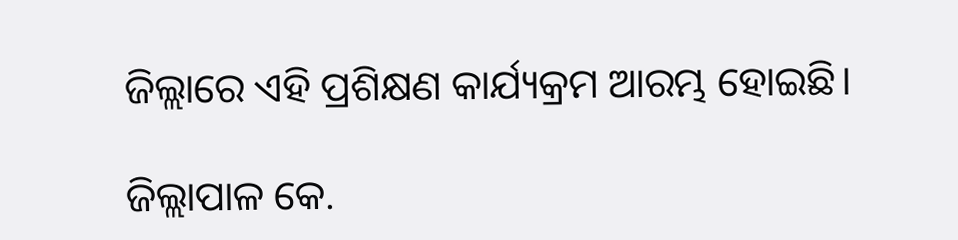ଜିଲ୍ଲାରେ ଏହି ପ୍ରଶିକ୍ଷଣ କାର୍ଯ୍ୟକ୍ରମ ଆରମ୍ଭ ହୋଇଛି।

ଜିଲ୍ଲାପାଳ କେ.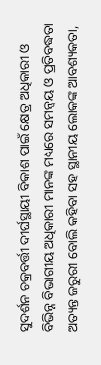ସୁଦର୍ଶନ ଚକ୍ରବର୍ତ୍ତୀ ଦୀର୍ଘସ୍ଥାୟୀ ବିକାଶ ପାଇଁ କ୍ଷେତ୍ର ଅଧିକାରୀ ଓ ବିଭିନ୍ନ ବିଭାଗୀୟ ଅଧିକାରୀ ମାନଙ୍କ ମଧ୍ୟରେ ସମନ୍ୱୟ ଓ ପ୍ରତିବଦ୍ଧତା ଅତ୍ୟନ୍ତ ଜରୁରୀ ବୋଲି କହିବା ସହ ସ୍ଥାନୀୟ ଲୋକଙ୍କ ଆବଶ୍ୟକତା,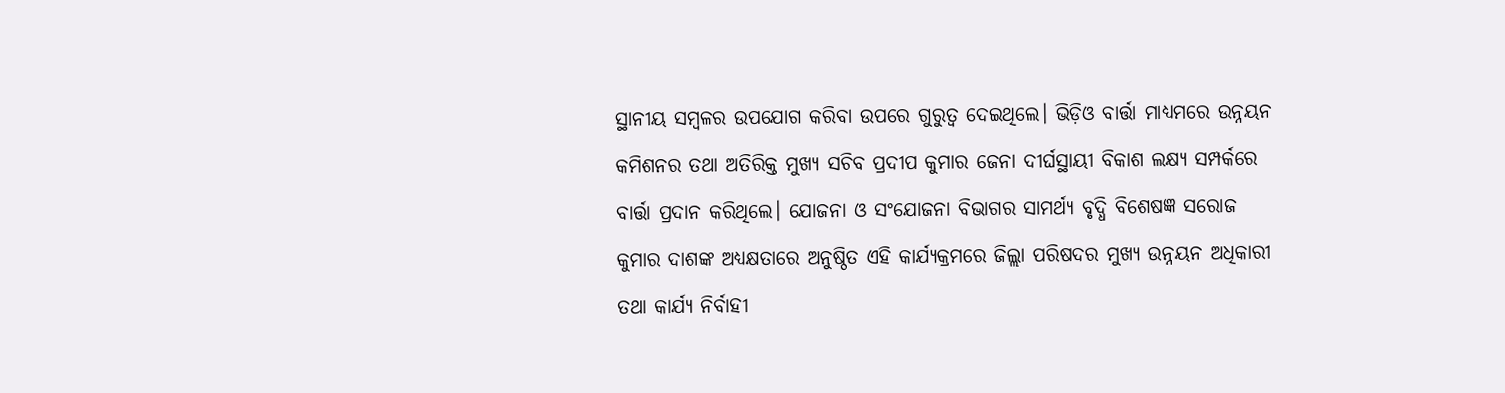ସ୍ଥାନୀୟ ସମ୍ବଳର ଉପଯୋଗ କରିବା ଉପରେ ଗୁରୁତ୍ୱ ଦେଇଥିଲେ। ଭିଡ଼ିଓ ବାର୍ତ୍ତା ମାଧ୍ୟମରେ ଉନ୍ନୟନ କମିଶନର ତଥା ଅତିରିକ୍ତ ମୁଖ୍ୟ ସଚିବ ପ୍ରଦୀପ କୁମାର ଜେନା ଦୀର୍ଘସ୍ଥାୟୀ ବିକାଶ ଲକ୍ଷ୍ୟ ସମ୍ପର୍କରେ ବାର୍ତ୍ତା ପ୍ରଦାନ କରିଥିଲେ। ଯୋଜନା ଓ ସଂଯୋଜନା ବିଭାଗର ସାମର୍ଥ୍ୟ ବୃଦ୍ଧି ବିଶେଷଜ୍ଞ ସରୋଜ କୁମାର ଦାଶଙ୍କ ଅଧ୍ୟକ୍ଷତାରେ ଅନୁଷ୍ଠିତ ଏହି କାର୍ଯ୍ୟକ୍ରମରେ ଜିଲ୍ଲା ପରିଷଦର ମୁଖ୍ୟ ଉନ୍ନୟନ ଅଧିକାରୀ ତଥା କାର୍ଯ୍ୟ ନିର୍ବାହୀ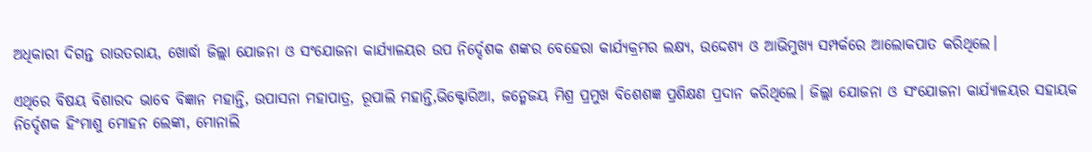ଅଧିକାରୀ ଦିଗନ୍ତ ରାଉତରାୟ, ଖୋର୍ଦ୍ଧା ଜିଲ୍ଲା ଯୋଜନା ଓ ସଂଯୋଜନା କାର୍ଯ୍ୟାଳୟର ଉପ ନିର୍ଦ୍ଦେଶକ ଶଙ୍କର ବେହେରା କାର୍ଯ୍ୟକ୍ରମର ଲକ୍ଷ୍ୟ, ଉଦ୍ଦେଶ୍ୟ ଓ ଆଭିମୁଖ୍ୟ ସମ୍ପର୍କରେ ଆଲୋକପାତ କରିଥିଲେ।

ଏଥିରେ ବିଷୟ ବିଶାରଦ ଭାବେ ବିଜ୍ଞାନ ମହାନ୍ତି, ଉପାସନା ମହାପାତ୍ର, ରୂପାଲି ମହାନ୍ତି,ଭିକ୍ଟୋରିଆ, ଜନ୍ମେଜୟ ମିଶ୍ର ପ୍ରମୁଖ ବିଶେଶଜ୍ଞ ପ୍ରଶିକ୍ଷଣ ପ୍ରଦାନ କରିଥିଲେ। ଜିଲ୍ଲା ଯୋଜନା ଓ ସଂଯୋଜନା କାର୍ଯ୍ୟାଳୟର ସହାୟକ ନିର୍ଦ୍ଦେଶକ ହିଂମାଶୁ ମୋହନ ଲେଙ୍କା, ମୋନାଲି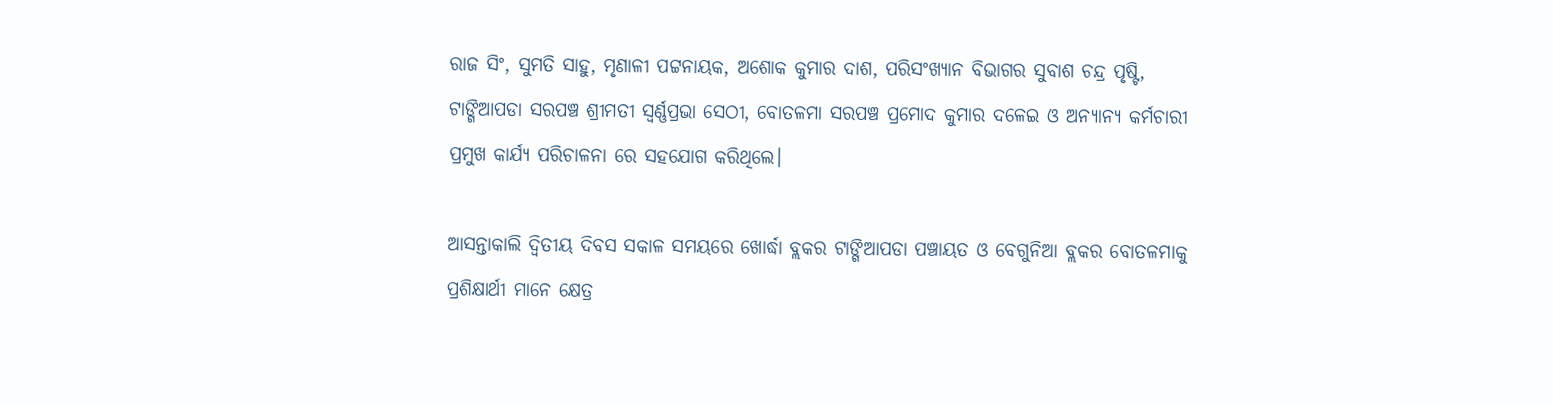ରାଜ ସିଂ, ସୁମତି ସାହୁ, ମୃଣାଳୀ ପଟ୍ଟନାୟକ, ଅଶୋକ କୁମାର ଦାଶ, ପରିସଂଖ୍ୟାନ ବିଭାଗର ସୁବାଶ ଚନ୍ଦ୍ର ପୃଷ୍ଟି, ଟାଙ୍ଗିଆପଡା ସରପଞ୍ଚ ଶ୍ରୀମତୀ ସ୍ବର୍ଣ୍ଣପ୍ରଭା ସେଠୀ, ବୋତଳମା ସରପଞ୍ଚ ପ୍ରମୋଦ କୁମାର ଦଳେଇ ଓ ଅନ୍ୟାନ୍ୟ କର୍ମଚାରୀ ପ୍ରମୁଖ କାର୍ଯ୍ୟ ପରିଚାଳନା ରେ ସହଯୋଗ କରିଥିଲେ।

ଆସନ୍ତାକାଲି ଦ୍ବିତୀୟ ଦିବସ ସକାଳ ସମୟରେ ଖୋର୍ଦ୍ଧା ବ୍ଲକର ଟାଙ୍ଗିଆପଡା ପଞ୍ଚାୟତ ଓ ବେଗୁନିଆ ବ୍ଲକର ବୋତଳମାକୁ ପ୍ରଶିକ୍ଷାର୍ଥୀ ମାନେ କ୍ଷେତ୍ର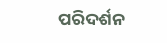ପରିଦର୍ଶନ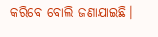କରିବେ ବୋଲି ଜଣାଯାଇଛି।